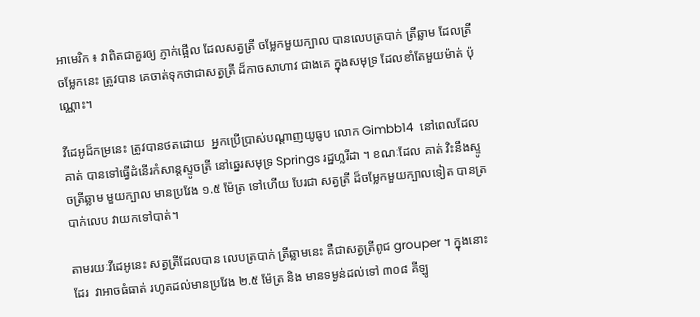អាមេរិក ៖ វាពិតជាគួរឲ្យ ភ្ញាក់ផ្អើល ដែលសត្វត្រី ចម្លែកមួយក្បាល បានលេបត្របាក់ ត្រីឆ្លាម ដែលត្រី ចម្លែកនេះ ត្រូវបាន គេចាត់ទុកថាជាសត្វត្រី ដ៏កាចសាហាវ ជាងគេ ក្នុងសមុទ្រ ដែលខាំតែមួយម៉ាត់ ប៉ុណ្ណោះ។

វីដេអូដ៏កម្រនេះ ត្រូវបានថតដោយ  អ្នកប្រើប្រាស់បណ្តាញយូធូប លោក Gimbb14  នៅពេលដែលគាត់ បានទៅធ្វើដំនើរកំសាន្តស្ទូចត្រី នៅឆ្នេរសមុទ្រ Springs រដ្ឋហ្លរីដា ។ ខណៈដែល គាត់ វិះនឹងស្ទូចត្រីឆ្លាម មួយក្បាល មានប្រវែង ១.៥ ម៉ែត្រ ទៅហើយ បែរជា សត្វត្រី ដ៏ចម្លែកមួយក្បាលទៀត បានត្របាក់លេប វាយកទៅបាត់។

តាមរយៈវីដេអូនេះ សត្វត្រីដែលបាន លេបត្របាក់ ត្រីឆ្លាមនេះ គឺជាសត្វត្រីពូជ grouper ។ ក្នុងនោះដែរ  វាអាចធំធាត់ រហូតដល់មានប្រវែង ២.៥ ម៉ែត្រ និង មានទម្ងន់ដល់ទៅ ៣០៨ គីឡូ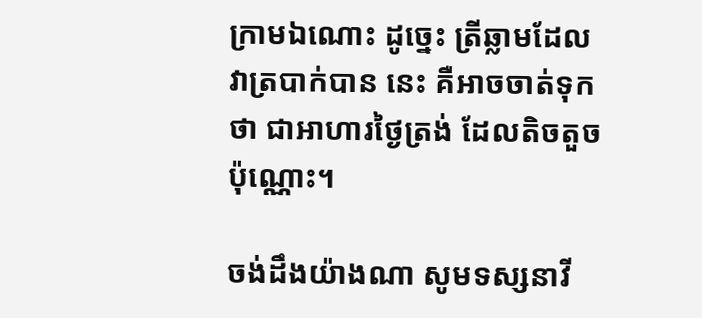ក្រាមឯណោះ ដូច្នេះ ត្រីឆ្លាមដែលវាត្របាក់បាន នេះ គឺអាចចាត់ទុកថា ជាអាហារថ្ងៃត្រង់ ដែលតិចតួចប៉ុណ្ណោះ។

ចង់ដឹងយ៉ាងណា សូមទស្សនាវី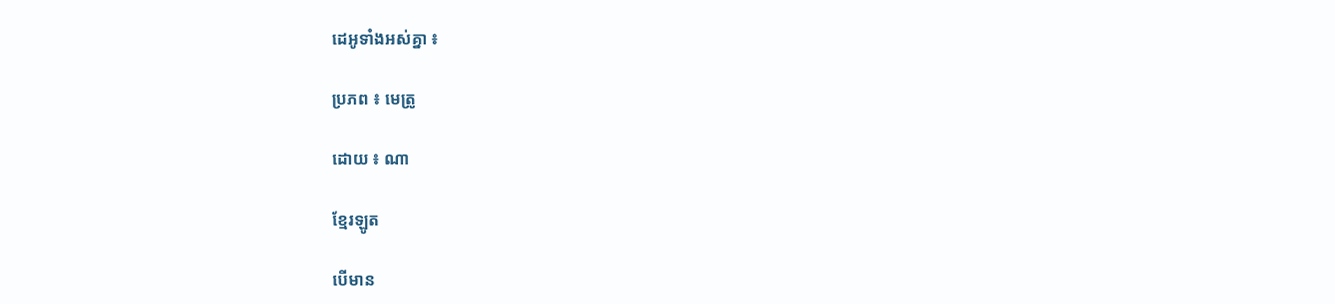ដេអូទាំងអស់គ្នា ៖

ប្រភព ៖ មេត្រូ

ដោយ ៖ ណា

ខ្មែរឡូត

បើមាន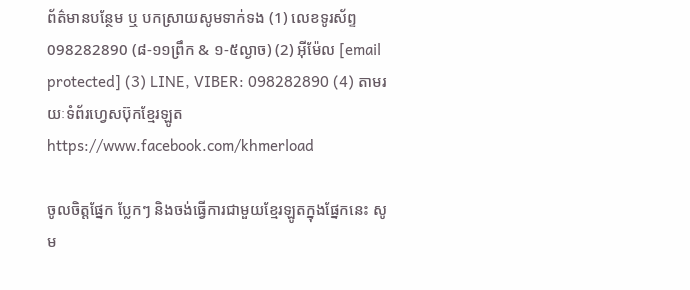ព័ត៌មានបន្ថែម ឬ បកស្រាយសូមទាក់ទង (1) លេខទូរស័ព្ទ 098282890 (៨-១១ព្រឹក & ១-៥ល្ងាច) (2) អ៊ីម៉ែល [email protected] (3) LINE, VIBER: 098282890 (4) តាមរយៈទំព័រហ្វេសប៊ុកខ្មែរឡូត https://www.facebook.com/khmerload

ចូលចិត្តផ្នែក ប្លែកៗ និងចង់ធ្វើការជាមួយខ្មែរឡូតក្នុងផ្នែកនេះ សូម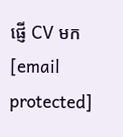ផ្ញើ CV មក [email protected]